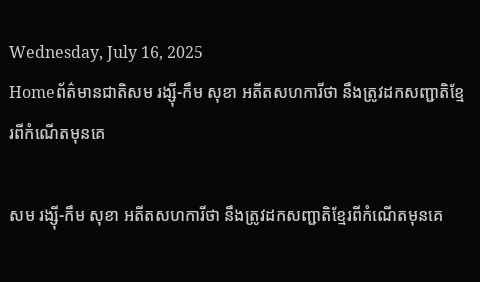Wednesday, July 16, 2025
Homeព័ត៌មានជាតិសម រង្ស៊ី-កឹម សុខា អតីតសហការីថា នឹងត្រូវដកសញ្ជាតិខ្មែរពីកំណើតមុនគេ

សម រង្ស៊ី-កឹម សុខា អតីតសហការីថា នឹងត្រូវដកសញ្ជាតិខ្មែរពីកំណើតមុនគេ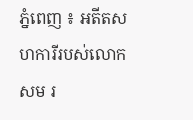ភ្នំពេញ ៖ អតីតសហការីរបស់លោកសម រ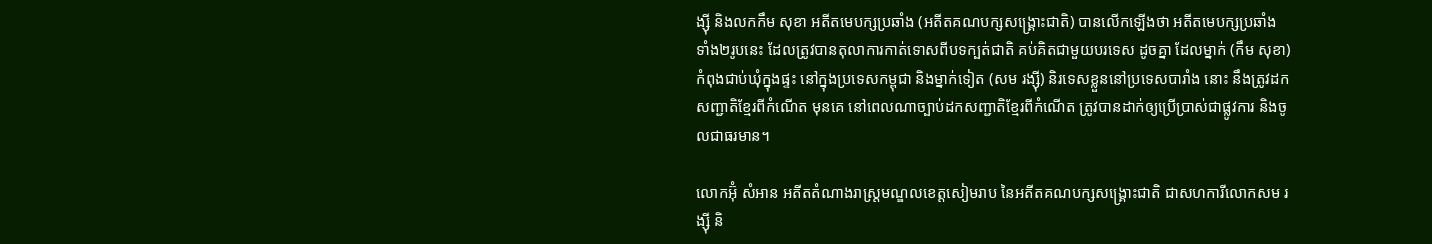ង្ស៊ី និងលកកឹម សុខា អតីតមេបក្សប្រឆាំង (អតីតគណបក្សសង្រ្គោះជាតិ) បានលើកឡើងថា អតីតមេបក្សប្រឆាំង ទាំង២រូបនេះ ដែលត្រូវបានតុលាការកាត់ទោសពីបទក្បត់ជាតិ គប់គិតជាមួយបរទេស ដូចគ្នា ដែលម្នាក់ (កឹម សុខា) កំពុងជាប់ឃុំក្នុងផ្ទះ នៅក្នុងប្រទេសកម្ពុជា និងម្នាក់ទៀត (សម រង្ស៊ី) និរទេសខ្លួននៅប្រទេសបារាំង នោះ នឹងត្រូវដកសញ្ជាតិខ្មែរពីកំណើត មុនគេ នៅពេលណាច្បាប់ដកសញ្ជាតិខ្មែរពីកំណើត ត្រូវបានដាក់ឲ្យប្រើប្រាស់ជាផ្លូវការ និងចូលជាធរមាន។

លោកអ៊ុំ សំអាន អតីតតំណាងរាស្រ្តមណ្ឌលខេត្តសៀមរាប នៃអតីតគណបក្សសង្រ្គោះជាតិ ជាសហការីលោកសម រង្ស៊ី និ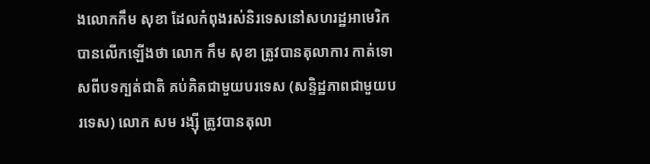ងលោកកឹម សុខា ដែលកំពុងរស់និរទេសនៅសហរដ្ឋអាមេរិក បានលើកឡើងថា លោក កឹម សុខា ត្រូវបានតុលាការ កាត់ទោសពីបទក្បត់ជាតិ គប់គិតជាមួយបរទេស (សន្ទិដ្ឋភាពជាមួយបរទេស) លោក សម រង្ស៊ី ត្រូវបានតុលា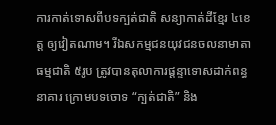ការកាត់ទោសពីបទក្បត់ជាតិ សន្យាកាត់ដីខ្មែរ ៤ខេត្ត ឲ្យវៀតណាម។ រីឯសកម្មជនយុវជនចលនាមាតាធម្មជាតិ ៥រូប ត្រូវបានតុលាការផ្តន្ទាទោសដាក់ពន្ធនាគារ ក្រោមបទចោទ “ក្បត់ជាតិ” និង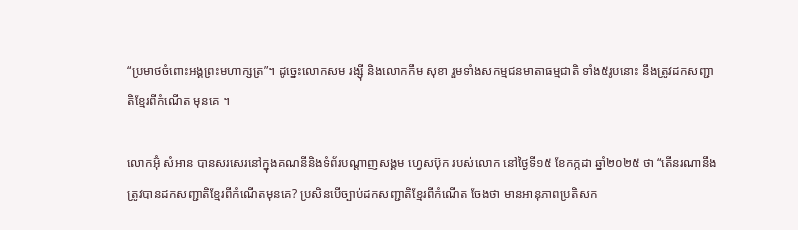“ប្រមាថចំពោះអង្គព្រះមហាក្សត្រ”។ ដូច្នេះលោកសម រង្ស៊ី និងលោកកឹម សុខា រួមទាំងសកម្មជនមាតាធម្មជាតិ ទាំង៥រូបនោះ នឹងត្រូវដកសញ្ជាតិខ្មែរពីកំណើត មុនគេ ។

លោកអ៊ុំ សំអាន បានសរសេរនៅក្នុងគណនីនិងទំព័របណ្ដាញសង្គម ហ្វេសប៊ុក របស់លោក នៅថ្ងៃទី១៥ ខែកក្កដា ឆ្នាំ២០២៥ ថា “តើនរណានឹងត្រូវបានដកសញ្ជាតិខ្មែរពីកំណើតមុនគេ? ប្រសិនបើច្បាប់ដកសញ្ជាតិខ្មែរពីកំណើត ចែងថា មានអានុភាពប្រតិសក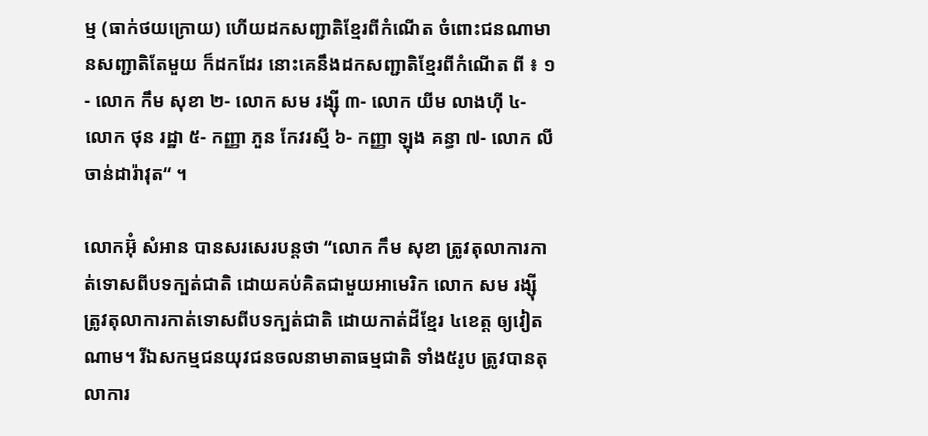ម្ម (ធាក់ថយក្រោយ) ហើយដកសញ្ជាតិខ្មែរពីកំណើត ចំពោះជនណាមានសញ្ជាតិតែមួយ ក៏ដកដែរ នោះគេនឹងដកសញ្ជាតិខ្មែរពីកំណើត ពី ៖ ១- លោក កឹម សុខា ២- លោក សម រង្ស៊ី ៣- លោក យីម លាងហ៊ី ៤- លោក ថុន រដ្ឋា ៥- កញ្ញា ភួន កែវរស្មី ៦- កញ្ញា ឡុង គន្ធា ៧- លោក លី ចាន់ដារ៉ាវុត“ ។

លោកអ៊ុំ សំអាន បានសរសេរបន្តថា “លោក កឹម សុខា ត្រូវតុលាការកាត់ទោសពីបទក្បត់ជាតិ ដោយគប់គិតជាមួយអាមេរិក លោក សម រង្ស៊ី ត្រូវតុលាការកាត់ទោសពីបទក្បត់ជាតិ ដោយកាត់ដីខ្មែរ ៤ខេត្ត ឲ្យវៀតណាម។ រីឯសកម្មជនយុវជនចលនាមាតាធម្មជាតិ ទាំង៥រូប ត្រូវបានតុលាការ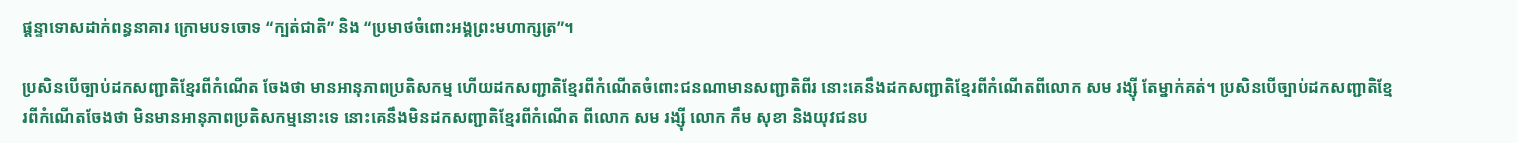ផ្តន្ទាទោសដាក់ពន្ធនាគារ ក្រោមបទចោទ “ក្បត់ជាតិ” និង “ប្រមាថចំពោះអង្គព្រះមហាក្សត្រ”។

ប្រសិនបើច្បាប់ដកសញ្ជាតិខ្មែរពីកំណើត ចែងថា មានអានុភាពប្រតិសកម្ម ហើយដកសញ្ជាតិខ្មែរពីកំណើតចំពោះជនណាមានសញ្ជាតិពីរ នោះគេនឹងដកសញ្ជាតិខ្មែរពីកំណើតពីលោក សម រង្ស៊ី តែម្នាក់គត់។ ប្រសិនបើច្បាប់ដកសញ្ជាតិខ្មែរពីកំណើតចែងថា មិនមានអានុភាពប្រតិសកម្មនោះទេ នោះគេនឹងមិនដកសញ្ជាតិខ្មែរពីកំណើត ពីលោក សម រង្ស៊ី លោក កឹម សុខា និងយុវជនប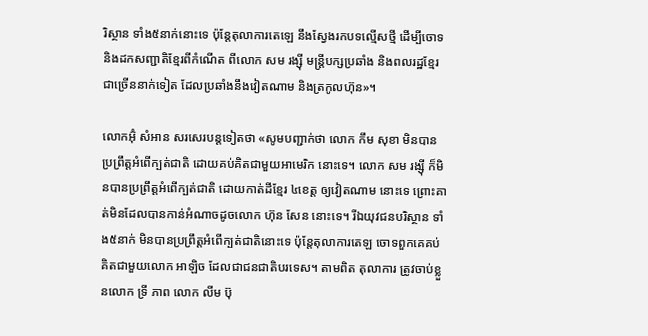រិស្ថាន ទាំង៥នាក់នោះទេ ប៉ុន្តែតុលាការតេឡេ នឹងស្វែងរកបទល្មើសថ្មី ដើម្បីចោទនិងដកសញ្ជាតិខ្មែរពីកំណើត ពីលោក សម រង្ស៊ី មន្រ្តីបក្សប្រឆាំង និងពលរដ្ឋខ្មែរ ជាច្រើននាក់ទៀត ដែលប្រឆាំងនឹងវៀតណាម និងត្រកូលហ៊ុន»។

លោកអ៊ុំ សំអាន សរសេរបន្តទៀតថា «សូមបញ្ជាក់ថា លោក កឹម សុខា មិនបានប្រព្រឹត្តអំពើក្បត់ជាតិ ដោយគប់គិតជាមួយអាមេរិក នោះទេ។ លោក សម រង្ស៊ី ក៏មិនបានប្រព្រឹត្តអំពើក្បត់ជាតិ ដោយកាត់ដីខ្មែរ ៤ខេត្ត ឲ្យវៀតណាម នោះទេ ព្រោះគាត់មិនដែលបានកាន់អំណាចដូចលោក ហ៊ុន សែន នោះទេ។ រីឯយុវជនបរិស្ថាន ទាំង៥នាក់ មិនបានប្រព្រឹត្តអំពើក្បត់ជាតិនោះទេ ប៉ុន្តែតុលាការតេឡ ចោទពួកគេគប់គិតជាមួយលោក អាឡិច ដែលជាជនជាតិបរទេស។ តាមពិត តុលាការ ត្រូវចាប់ខ្លួនលោក ទ្រី ភាព លោក លីម ប៊ុ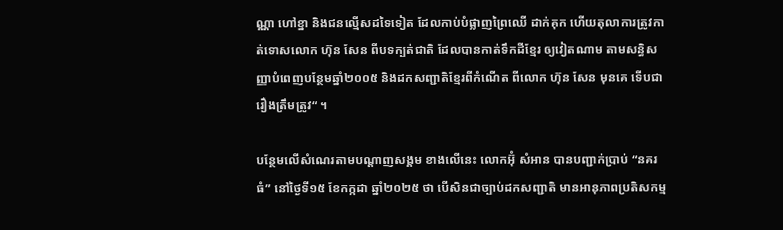ណ្ណា ហៅខ្នា និងជនល្មើសដទៃទៀត ដែលកាប់បំផ្លាញព្រៃឈើ ដាក់គុក ហើយតុលាការត្រូវកាត់ទោសលោក ហ៊ុន សែន ពីបទក្បត់ជាតិ ដែលបានកាត់ទឹកដីខ្មែរ ឲ្យវៀតណាម តាមសន្ធិសញ្ញាបំពេញបន្ថែមឆ្នាំ២០០៥ និងដកសញ្ជាតិខ្មែរពីកំណើត ពីលោក ហ៊ុន សែន មុនគេ ទើបជារឿងត្រឹមត្រូវ“ ។

បន្ថែមលើសំណេរតាមបណ្ដាញសង្គម ខាងលើនេះ លោកអ៊ុំ សំអាន បានបញ្ជាក់ប្រាប់ “នគរធំ” នៅថ្ងៃទី១៥ ខែកក្កដា ឆ្នាំ២០២៥ ថា បើសិនជាច្បាប់ដកសញ្ជាតិ មានអានុភាពប្រតិសកម្ម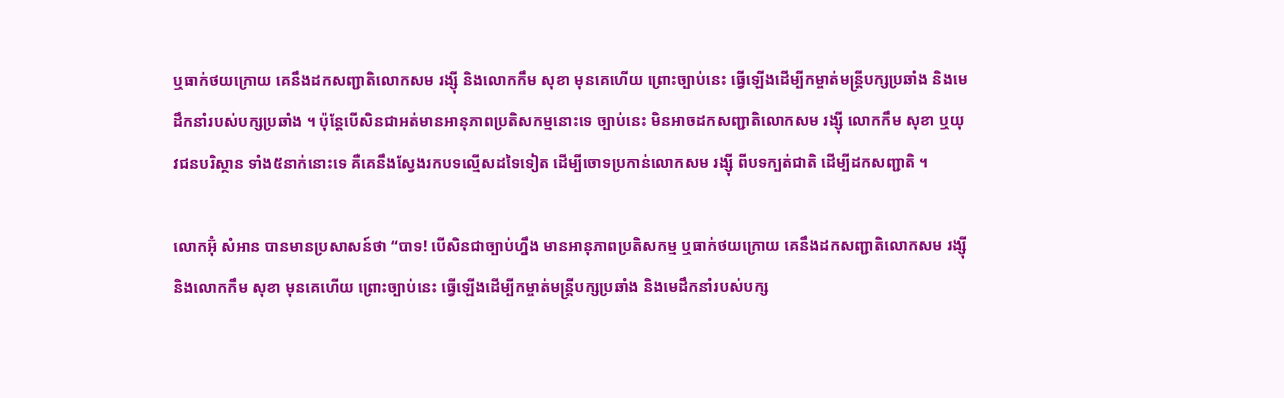ឬធាក់ថយក្រោយ គេនឹងដកសញ្ជាតិលោកសម រង្ស៊ី និងលោកកឹម សុខា មុនគេហើយ ព្រោះច្បាប់នេះ ធ្វើឡើងដើម្បីកម្ចាត់មន្រ្តីបក្សប្រឆាំង និងមេដឹកនាំរបស់បក្សប្រឆាំង ។ ប៉ុន្តែបើសិនជាអត់មានអានុភាពប្រតិសកម្មនោះទេ ច្បាប់នេះ មិនអាចដកសញ្ជាតិលោកសម រង្ស៊ី លោកកឹម សុខា ឬយុវជនបរិស្ថាន ទាំង៥នាក់នោះទេ គឺគេនឹងស្វែងរកបទល្មើសដទៃទៀត ដើម្បីចោទប្រកាន់លោកសម រង្ស៊ី ពីបទក្បត់ជាតិ ដើម្បីដកសញ្ជាតិ ។

លោកអ៊ុំ សំអាន បានមានប្រសាសន៍ថា “បាទ! បើសិនជាច្បាប់ហ្នឹង មានអានុភាពប្រតិសកម្ម ឬធាក់ថយក្រោយ គេនឹងដកសញ្ជាតិលោកសម រង្ស៊ី និងលោកកឹម សុខា មុនគេហើយ ព្រោះច្បាប់នេះ ធ្វើឡើងដើម្បីកម្ចាត់មន្រ្តីបក្សប្រឆាំង និងមេដឹកនាំរបស់បក្ស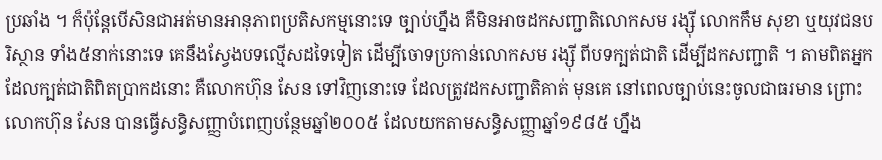ប្រឆាំង ។ ក៏ប៉ុន្តែបើសិនជាអត់មានអានុភាពប្រតិសកម្មនោះទេ ច្បាប់ហ្នឹង គឺមិនអាចដកសញ្ជាតិលោកសម រង្ស៊ី លោកកឹម សុខា ឬយុវជនបរិស្ថាន ទាំង៥នាក់នោះទេ គេនឹងស្វែងបទល្មើសដទៃទៀត ដើម្បីចោទប្រកាន់លោកសម រង្ស៊ី ពីបទក្បត់ជាតិ ដើម្បីដកសញ្ជាតិ ។ តាមពិតអ្នកដែលក្បត់ជាតិពិតប្រាកដនោះ គឺលោកហ៊ុន សែន ទៅវិញនោះទេ ដែលត្រូវដកសញ្ជាតិគាត់ មុនគេ នៅពេលច្បាប់នេះចូលជាធរមាន ព្រោះលោកហ៊ុន សែន បានធ្វើសន្ធិសញ្ញាបំពេញបន្ថែមឆ្នាំ២០០៥ ដែលយកតាមសន្ធិសញ្ញាឆ្នាំ១៩៨៥ ហ្នឹង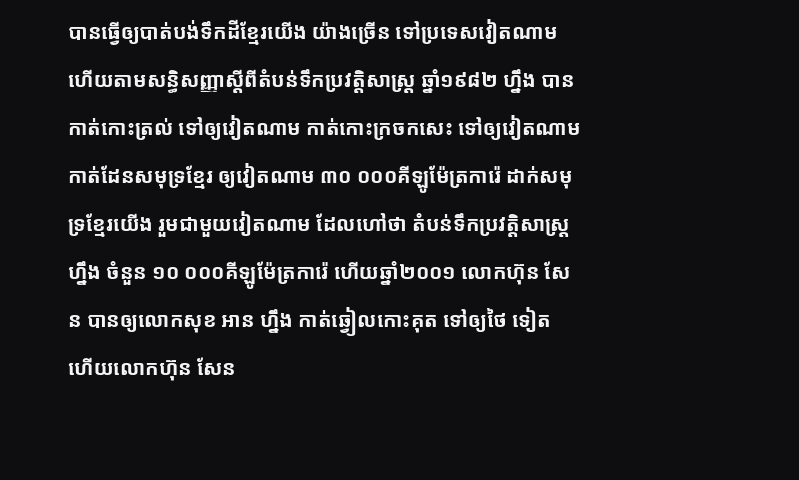បានធ្វើឲ្យបាត់បង់ទឹកដីខ្មែរយើង យ៉ាងច្រើន ទៅប្រទេសវៀតណាម ហើយតាមសន្ធិសញ្ញាស្ដីពីតំបន់ទឹកប្រវត្តិសាស្រ្ត ឆ្នាំ១៩៨២ ហ្នឹង បានកាត់កោះត្រល់ ទៅឲ្យវៀតណាម កាត់កោះក្រចកសេះ ទៅឲ្យវៀតណាម កាត់ដែនសមុទ្រខ្មែរ ឲ្យវៀតណាម ៣០ ០០០គីឡូម៉ែត្រការ៉េ ដាក់សមុទ្រខ្មែរយើង រួមជាមួយវៀតណាម ដែលហៅថា តំបន់ទឹកប្រវត្តិសាស្រ្តហ្នឹង ចំនួន ១០ ០០០គីឡូម៉ែត្រការ៉េ ហើយឆ្នាំ២០០១ លោកហ៊ុន សែន បានឲ្យលោកសុខ អាន ហ្នឹង កាត់ឆ្វៀលកោះគុត ទៅឲ្យថៃ ទៀត ហើយលោកហ៊ុន សែន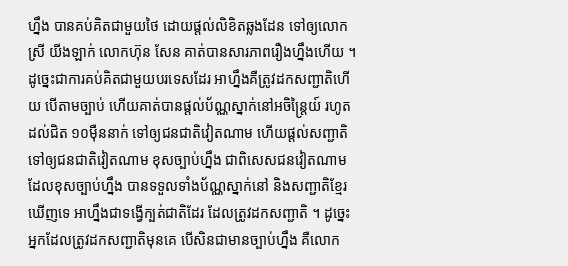ហ្នឹង បានគប់គិតជាមួយថៃ ដោយផ្ដល់លិខិតឆ្លងដែន ទៅឲ្យលោកស្រី យីងឡាក់ លោកហ៊ុន សែន គាត់បានសារភាពរឿងហ្នឹងហើយ ។ ដូច្នេះជាការគប់គិតជាមួយបរទេសដែរ អាហ្នឹងគឺត្រូវដកសញ្ជាតិហើយ បើតាមច្បាប់ ហើយគាត់បានផ្ដល់ប័ណ្ណស្នាក់នៅអចិន្រ្តៃយ៍ រហូតដល់ជិត ១០ម៉ឺននាក់ ទៅឲ្យជនជាតិវៀតណាម ហើយផ្ដល់សញ្ជាតិ ទៅឲ្យជនជាតិវៀតណាម ខុសច្បាប់ហ្នឹង ជាពិសេសជនវៀតណាម ដែលខុសច្បាប់ហ្នឹង បានទទួលទាំងប័ណ្ណស្នាក់នៅ និងសញ្ជាតិខ្មែរ ឃើញទេ អាហ្នឹងជាទង្វើក្បត់ជាតិដែរ ដែលត្រូវដកសញ្ជាតិ ។ ដូច្នេះអ្នកដែលត្រូវដកសញ្ជាតិមុនគេ បើសិនជាមានច្បាប់ហ្នឹង គឺលោក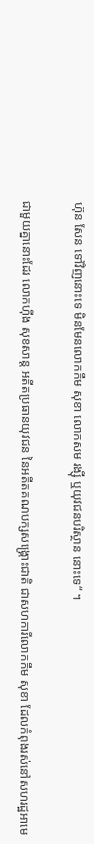ហ៊ុន សែន ទៅវិញនោះទេ មិនមែនលោកកឹម សុខា លោកសម រង្ស៊ី ឬយុវជនបរិស្ថាន នោះទេ“ ។

ជាមួយគ្នានោះដែរ លោកហ៊ីង សុខសាន្ត អតីតប្រធានយុវជន នៃអតីតគណបក្សសង្រ្គោះជាតិ ជាសហការីលោកកឹម សុខា ដែលកំពុងរស់នៅសហរដ្ឋអាមេ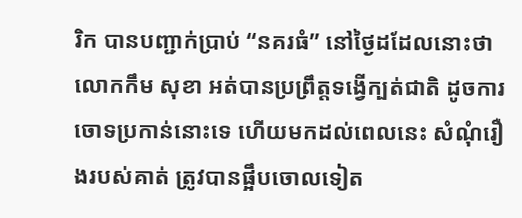រិក បានបញ្ជាក់ប្រាប់ “នគរធំ” នៅថ្ងៃដដែលនោះថា លោកកឹម សុខា អត់បានប្រព្រឹត្តទង្វើក្បត់ជាតិ ដូចការចោទប្រកាន់នោះទេ ហើយមកដល់ពេលនេះ សំណុំរឿងរបស់គាត់ ត្រូវបានផ្អឹបចោលទៀត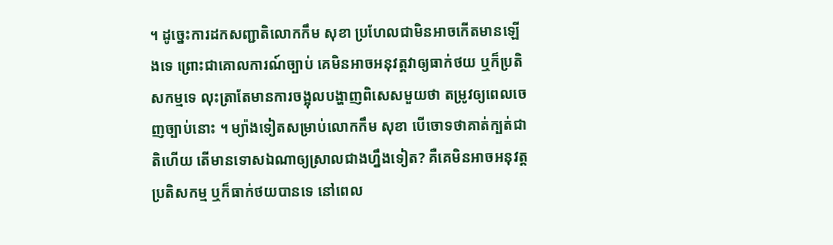។ ដូច្នេះការដកសញ្ជាតិលោកកឹម សុខា ប្រហែលជាមិនអាចកើតមានឡើងទេ ព្រោះជាគោលការណ៍ច្បាប់ គេមិនអាចអនុវត្តវាឲ្យធាក់ថយ ឬក៏ប្រតិសកម្មទេ លុះត្រាតែមានការចង្អុលបង្ហាញពិសេសមួយថា តម្រូវឲ្យពេលចេញច្បាប់នោះ ។ ម្យ៉ាងទៀតសម្រាប់លោកកឹម សុខា បើចោទថាគាត់ក្បត់ជាតិហើយ តើមានទោសឯណាឲ្យស្រាលជាងហ្នឹងទៀត? គឺគេមិនអាចអនុវត្តប្រតិសកម្ម ឬក៏ធាក់ថយបានទេ នៅពេល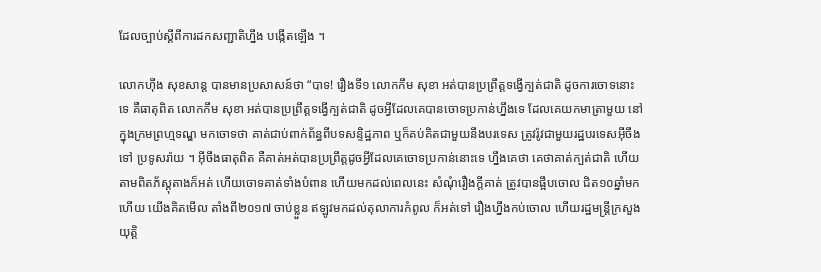ដែលច្បាប់ស្ដីពីការដកសញ្ជាតិហ្នឹង បង្កើតឡើង ។

លោកហ៊ីង សុខសាន្ត បានមានប្រសាសន៍ថា “បាទ! រឿងទី១ លោកកឹម សុខា អត់បានប្រព្រឹត្តទង្វើក្បត់ជាតិ ដូចការចោទនោះទេ គឺធាតុពិត លោកកឹម សុខា អត់បានប្រព្រឹត្តទង្វើក្បត់ជាតិ ដូចអ្វីដែលគេបានចោទប្រកាន់ហ្នឹងទេ ដែលគេយកមាត្រាមួយ នៅក្នុងក្រមព្រហ្មទណ្ឌ មកចោទថា គាត់ជាប់ពាក់ព័ន្ធពីបទសន្ទិដ្ឋភាព ឬក៏គប់គិតជាមួយនឹងបរទេស ត្រូវរ៉ូវជាមួយរដ្ឋបរទេសអ៊ីចឹងទៅ ប្រទូសរ៉ាយ ។ អ៊ីចឹងធាតុពិត គឺគាត់អត់បានប្រព្រឹត្តដូចអ្វីដែលគេចោទប្រកាន់នោះទេ ហ្នឹងគេថា គេថាគាត់ក្បត់ជាតិ ហើយតាមពិតភ័ស្តុតាងក៏អត់ ហើយចោទគាត់ទាំងបំពាន ហើយមកដល់ពេលនេះ សំណុំរឿងក្ដីគាត់ ត្រូវបានផ្អឹបចោល ជិត១០ឆ្នាំមកហើយ យើងគិតមើល តាំងពី២០១៧ ចាប់ខ្លួន ឥឡូវមកដល់តុលាការកំពូល ក៏អត់ទៅ រឿងហ្នឹងកប់ចោល ហើយរដ្ឋមន្រ្តីក្រសួងយុតិ្ត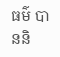ធម៌ បាននិ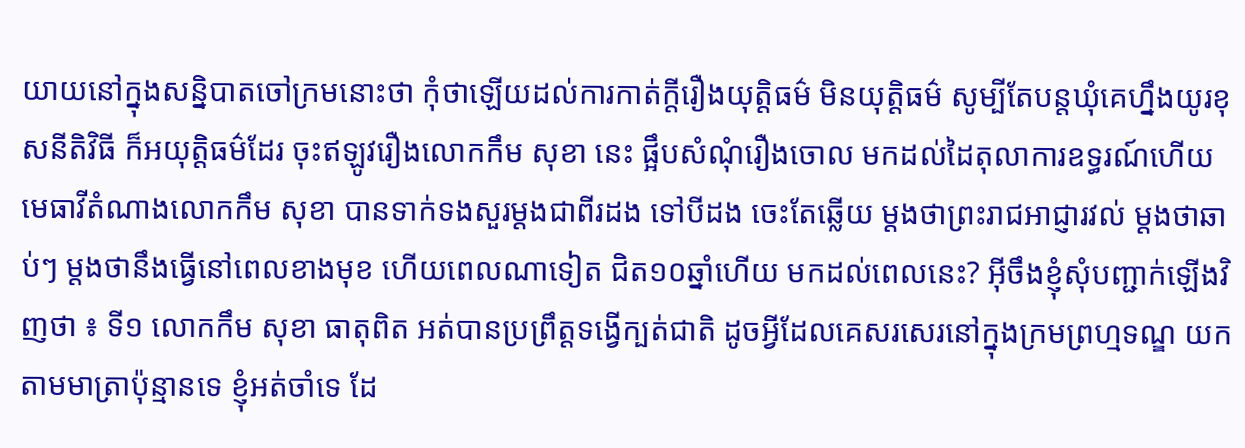យាយនៅក្នុងសន្និបាតចៅក្រមនោះថា កុំថាឡើយដល់ការកាត់ក្ដីរឿងយុត្តិធម៌ មិនយុត្តិធម៌ សូម្បីតែបន្តឃុំគេហ្នឹងយូរខុសនីតិវិធី ក៏អយុត្តិធម៌ដែរ ចុះឥឡូវរឿងលោកកឹម សុខា នេះ ផ្អឹបសំណុំរឿងចោល មកដល់ដៃតុលាការឧទ្ធរណ៍ហើយ មេធាវីតំណាងលោកកឹម សុខា បានទាក់ទងសួរម្ដងជាពីរដង ទៅបីដង ចេះតែឆ្លើយ ម្ដងថាព្រះរាជអាជ្ញារវល់ ម្ដងថាឆាប់ៗ ម្ដងថានឹងធ្វើនៅពេលខាងមុខ ហើយពេលណាទៀត ជិត១០ឆ្នាំហើយ មកដល់ពេលនេះ? អ៊ីចឹងខ្ញុំសុំបញ្ជាក់ឡើងវិញថា ៖ ទី១ លោកកឹម សុខា ធាតុពិត អត់បានប្រព្រឹត្តទង្វើក្បត់ជាតិ ដូចអ្វីដែលគេសរសេរនៅក្នុងក្រមព្រហ្មទណ្ឌ យកតាមមាត្រាប៉ុន្មានទេ ខ្ញុំអត់ចាំទេ ដែ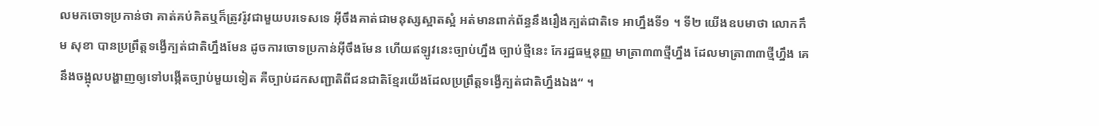លមកចោទប្រកាន់ថា គាត់គប់គិតឬក៏ត្រូវរ៉ូវជាមួយបរទេសទេ អ៊ីចឹងគាត់ជាមនុស្សស្អាតសំ្អ អត់មានពាក់ព័ន្ធនឹងរឿងក្បត់ជាតិទេ អាហ្នឹងទី១ ។ ទី២ យើងឧបមាថា លោកកឹម សុខា បានប្រព្រឹត្តទង្វើក្បត់ជាតិហ្នឹងមែន ដូចការចោទប្រកាន់អ៊ីចឹងមែន ហើយឥឡូវនេះច្បាប់ហ្នឹង ច្បាប់ថ្មីនេះ កែរដ្ឋធម្មនុញ្ញ មាត្រា៣៣ថ្មីហ្នឹង ដែលមាត្រា៣៣ថ្មីហ្នឹង គេនឹងចង្អុលបង្ហាញឲ្យទៅបង្កើតច្បាប់មួយទៀត គឺច្បាប់ដកសញ្ជាតិពីជនជាតិខ្មែរយើងដែលប្រព្រឹត្តទង្វើក្បត់ជាតិហ្នឹងឯង“ ។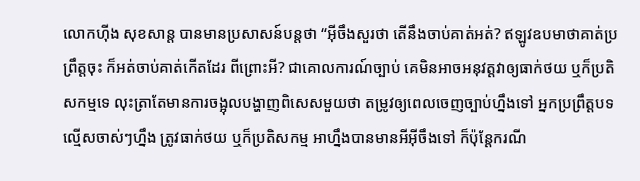លោកហ៊ីង សុខសាន្ត បានមានប្រសាសន៍បន្តថា “អ៊ីចឹងសួរថា តើនឹងចាប់គាត់អត់? ឥឡូវឧបមាថាគាត់ប្រព្រឹត្តចុះ ក៏អត់ចាប់គាត់កើតដែរ ពីព្រោះអី? ជាគោលការណ៍ច្បាប់ គេមិនអាចអនុវត្តវាឲ្យធាក់ថយ ឬក៏ប្រតិសកម្មទេ លុះត្រាតែមានការចង្អុលបង្ហាញពិសេសមួយថា តម្រូវឲ្យពេលចេញច្បាប់ហ្នឹងទៅ អ្នកប្រព្រឹត្តបទល្មើសចាស់ៗហ្នឹង ត្រូវធាក់ថយ ឬក៏ប្រតិសកម្ម អាហ្នឹងបានមានអីអ៊ីចឹងទៅ ក៏ប៉ុន្តែករណី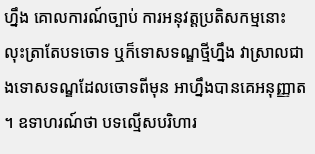ហ្នឹង គោលការណ៍ច្បាប់ ការអនុវត្តប្រតិសកម្មនោះ លុះត្រាតែបទចោទ ឬក៏ទោសទណ្ឌថ្មីហ្នឹង វាស្រាលជាងទោសទណ្ឌដែលចោទពីមុន អាហ្នឹងបានគេអនុញ្ញាត ។ ឧទាហរណ៍ថា បទល្មើសបរិហារ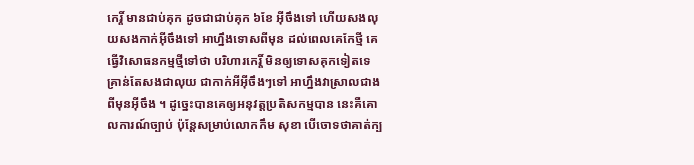កេរ្តិ៍ មានជាប់គុក ដូចជាជាប់គុក ៦ខែ អ៊ីចឹងទៅ ហើយសងលុយសងកាក់អ៊ីចឹងទៅ អាហ្នឹងទោសពីមុន ដល់ពេលគេកែថ្មី គេធ្វើវិសោធនកម្មថ្មីទៅថា បរិហារកេរ្តិ៍ មិនឲ្យទោសគុកទៀតទេ គ្រាន់តែសងជាលុយ ជាកាក់អីអ៊ីចឹងៗទៅ អាហ្នឹងវាស្រាលជាងពីមុនអ៊ីចឹង ។ ដូច្នេះបានគេឲ្យអនុវត្តប្រតិសកម្មបាន នេះគឺគោលការណ៍ច្បាប់ ប៉ុន្តែសម្រាប់លោកកឹម សុខា បើចោទថាគាត់ក្ប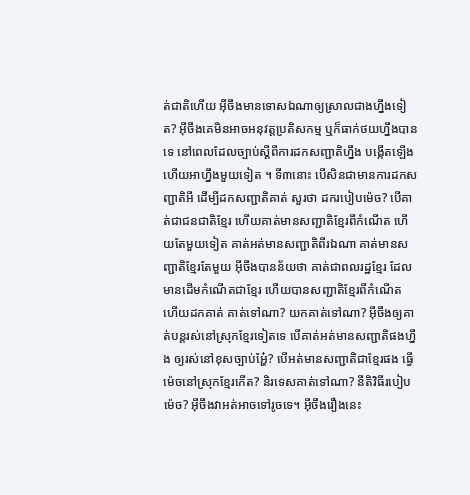ត់ជាតិហើយ អ៊ីចឹងមានទោសឯណាឲ្យស្រាលជាងហ្នឹងទៀត? អ៊ីចឹងគេមិនអាចអនុវត្តប្រតិសកម្ម ឬក៏ធាក់ថយហ្នឹងបានទេ នៅពេលដែលច្បាប់ស្ដីពីការដកសញ្ជាតិហ្នឹង បង្កើតឡើង ហើយអាហ្នឹងមួយទៀត ។ ទី៣នោះ បើសិនជាមានការដកសញ្ជាតិអី ដើម្បីដកសញ្ជាតិគាត់ សួរថា ដករបៀបម៉េច? បើគាត់ជាជនជាតិខ្មែរ ហើយគាត់មានសញ្ជាតិខ្មែរពីកំណើត ហើយតែមួយទៀត គាត់អត់មានសញ្ជាតិពីរឯណា គាត់មានសញ្ជាតិខ្មែរតែមួយ អ៊ីចឹងបានន័យថា គាត់ជាពលរដ្ឋខ្មែរ ដែលមានដើមកំណើតជាខ្មែរ ហើយបានសញ្ជាតិខ្មែរពីកំណើត ហើយដកគាត់ គាត់ទៅណា? យកគាត់ទៅណា? អ៊ីចឹងឲ្យគាត់បន្តរស់នៅស្រុកខ្មែរទៀតទេ បើគាត់អត់មានសញ្ជាតិផងហ្នឹង ឲ្យរស់នៅខុសច្បាប់អ្ហែ៎? បើអត់មានសញ្ជាតិជាខ្មែរផង ធ្វើម៉េចនៅស្រុកខ្មែរកើត? និរទេសគាត់ទៅណា? នីតិវិធីរបៀបម៉េច? អ៊ីចឹងវាអត់អាចទៅរូចទេ។ អ៊ីចឹងរឿងនេះ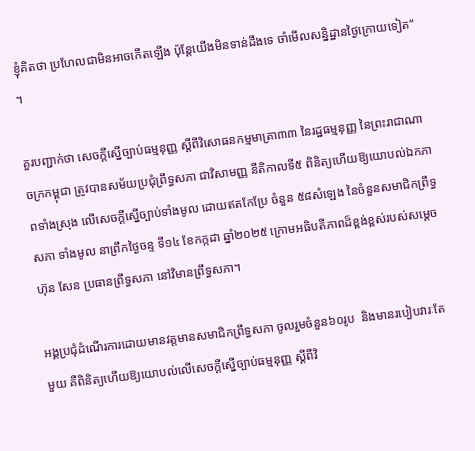ខ្ញុំគិតថា ប្រហែលជាមិនអាចកើតឡើង ប៉ុន្តែយើងមិនទាន់ដឹងទេ ចាំមើលសន្និដ្ឋានថ្ងៃក្រោយទៀត“ ។

គួរបញ្ជាក់ថា សេចក្តីស្នើច្បាប់ធម្មនុញ្ញ ស្តីពីវិសោធនកម្មមាត្រា៣៣ នៃរដ្ឋធម្មនុញ្ញ នៃព្រះរាជាណាចក្រកម្ពុជា ត្រូវបានសម័យប្រជុំព្រឹទ្ធសភា ជាវិសាមញ្ញ នីតិកាលទី៥ ពិនិត្យហើយឱ្យយោបល់ឯកភាពទាំងស្រុង លើសេចក្តីស្នើច្បាប់ទាំងមូល ដោយឥតកែប្រែ ចំនួន ៥៨សំឡេង នៃចំនួនសមាជិកព្រឹទ្ធសភា ទាំងមូល នាព្រឹកថ្ងៃចន្ទ ទី១៤ ខែកក្កដា ឆ្នាំ២០២៥ ក្រោមអធិបតីភាពដ៏ខ្ពង់ខ្ពស់របស់សម្តេច ហ៊ុន សែន ប្រធានព្រឹទ្ធសភា នៅវិមានព្រឹទ្ធសភា។

អង្គប្រជុំដំណើរការដោយមានវត្តមានសមាជិកព្រឹទ្ធសភា ចូលរួមចំនួន៦០រូប  និងមានរបៀបវារៈតែមួយ គឺពិនិត្យហើយឱ្យយោបល់លើសេចក្តីស្នើច្បាប់ធម្មនុញ្ញ ស្តីពីវិ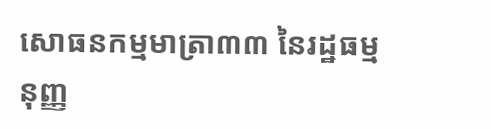សោធនកម្មមាត្រា៣៣ នៃរដ្ឋធម្មនុញ្ញ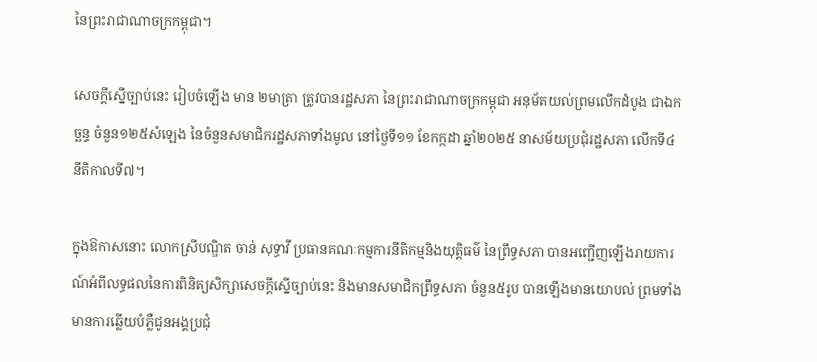នៃព្រះរាជាណាចក្រកម្ពុជា។

សេចក្តីស្នើច្បាប់នេះ រៀបចំឡើង មាន ២មាត្រា ត្រូវបានរដ្ឋសភា នៃព្រះរាជាណាចក្រកម្ពុជា អនុម័តយល់ព្រមលើកដំបូង ជាឯកច្ឆន្ទ ចំនួន១២៥សំឡេង នៃចំនួនសមាជិករដ្ឋសភាទាំងមូល នៅថ្ងៃទី១១ ខែកក្កដា ឆ្នាំ២០២៥ នាសម័យប្រជុំរដ្ឋសភា លើកទី៤ នីតិកាលទី៧។

ក្នុងឱកាសនោះ លោកស្រីបណ្ឌិត ចាន់ សុទ្ធាវី ប្រធានគណៈកម្មការនីតិកម្មនិងយុត្តិធម៌ នៃព្រឹទ្ធសភា បានអញ្ជើញឡើងរាយការណ៍អំពីលទ្ធផលនៃការពិនិត្យសិក្សាសេចក្តីស្នើច្បាប់នេះ និងមានសមាជិកព្រឹទ្ធសភា ចំនួន៥រូប បានឡើងមានយោបល់ ព្រមទាំងមានការឆ្លើយបំភ្លឺជូនអង្គប្រជុំ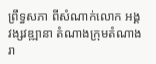ព្រឹទ្ធសភា ពីសំណាក់លោក អង្គ វង្សវឌ្ឍានា តំណាងក្រុមតំណាងរា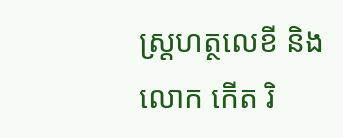ស្រ្តហត្ថលេខី និងលោក កើត រិ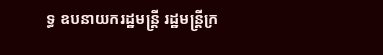ទ្ធ ឧបនាយករដ្ឋមន្ត្រី រដ្ឋមន្ត្រីក្រ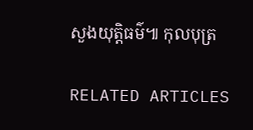សួងយុត្តិធម៌៕ កុលបុត្រ

RELATED ARTICLES